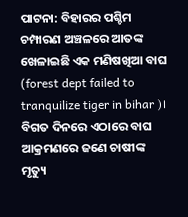ପାଟନା: ବିହାରର ପଶ୍ଚିମ ଚମ୍ପାରଣ ଅଞ୍ଚଳରେ ଆତଙ୍କ ଖେଳାଇଛି ଏକ ମଣିଷଖିଆ ବାଘ (forest dept failed to tranquilize tiger in bihar )। ବିଗତ ଦିନରେ ଏଠାରେ ବାଘ ଆକ୍ରମଣରେ ଜଣେ ଚାଷୀଙ୍କ ମୃତ୍ୟୁ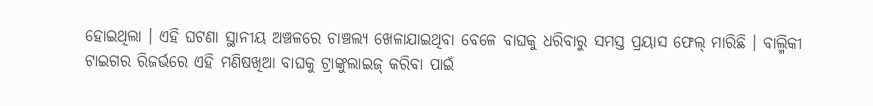ହୋଇଥିଲା । ଏହି ଘଟଣା ସ୍ଥାନୀୟ ଅଞ୍ଚଳରେ ଚାଞ୍ଚଲ୍ୟ ଖେଳାଯାଇଥିବା ବେଳେ ବାଘକୁ ଧରିବାରୁ ସମସ୍ତ ପ୍ରୟାସ ଫେଲ୍ ମାରିଛି । ବାଲ୍ମିକୀ ଟାଇଗର ରିଜର୍ଭରେ ଏହି ମଣିଷଖିଆ ବାଘକୁ ଟ୍ରାଙ୍କୁଲାଇଜ୍ କରିବା ପାଇଁ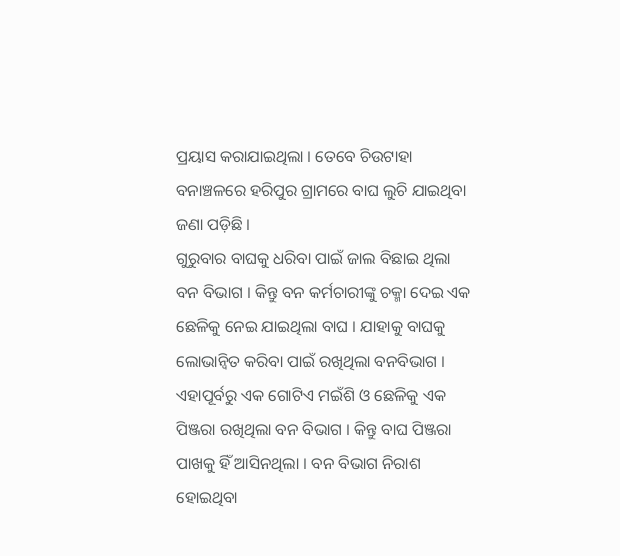ପ୍ରୟାସ କରାଯାଇଥିଲା । ତେବେ ଚିଉଟାହା ବନାଞ୍ଚଳରେ ହରିପୁର ଗ୍ରାମରେ ବାଘ ଲୁଚି ଯାଇଥିବା ଜଣା ପଡ଼ିଛି ।
ଗୁରୁବାର ବାଘକୁ ଧରିବା ପାଇଁ ଜାଲ ବିଛାଇ ଥିଲା ବନ ବିଭାଗ । କିନ୍ତୁ ବନ କର୍ମଚାରୀଙ୍କୁ ଚକ୍ମା ଦେଇ ଏକ ଛେଳିକୁ ନେଇ ଯାଇଥିଲା ବାଘ । ଯାହାକୁ ବାଘକୁ ଲୋଭାନ୍ବିତ କରିବା ପାଇଁ ରଖିଥିଲା ବନବିଭାଗ । ଏହାପୂର୍ବରୁ ଏକ ଗୋଟିଏ ମଇଁଶି ଓ ଛେଳିକୁ ଏକ ପିଞ୍ଜରା ରଖିଥିଲା ବନ ବିଭାଗ । କିନ୍ତୁ ବାଘ ପିଞ୍ଜରା ପାଖକୁ ହିଁ ଆସିନଥିଲା । ବନ ବିଭାଗ ନିରାଶ ହୋଇଥିବା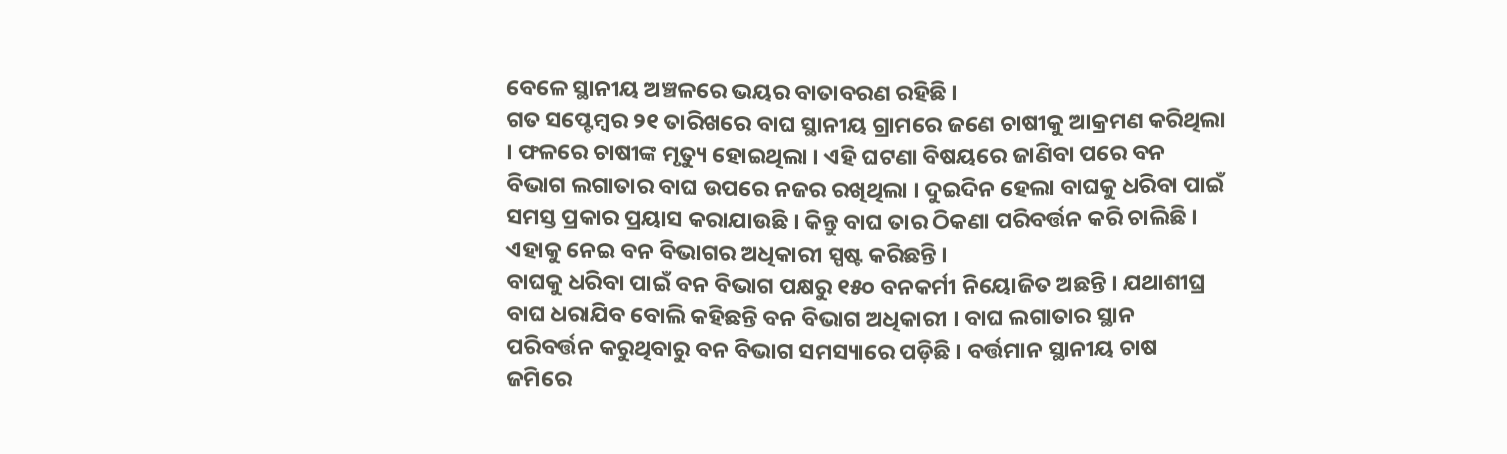ବେଳେ ସ୍ଥାନୀୟ ଅଞ୍ଚଳରେ ଭୟର ବାତାବରଣ ରହିଛି ।
ଗତ ସପ୍ଟେମ୍ବର ୨୧ ତାରିଖରେ ବାଘ ସ୍ଥାନୀୟ ଗ୍ରାମରେ ଜଣେ ଚାଷୀକୁ ଆକ୍ରମଣ କରିଥିଲା । ଫଳରେ ଚାଷୀଙ୍କ ମୃତ୍ୟୁ ହୋଇଥିଲା । ଏହି ଘଟଣା ବିଷୟରେ ଜାଣିବା ପରେ ବନ ବିଭାଗ ଲଗାତାର ବାଘ ଉପରେ ନଜର ରଖିଥିଲା । ଦୁଇଦିନ ହେଲା ବାଘକୁ ଧରିବା ପାଇଁ ସମସ୍ତ ପ୍ରକାର ପ୍ରୟାସ କରାଯାଉଛି । କିନ୍ତୁ ବାଘ ତାର ଠିକଣା ପରିବର୍ତ୍ତନ କରି ଚାଲିଛି । ଏହାକୁ ନେଇ ବନ ବିଭାଗର ଅଧିକାରୀ ସ୍ପଷ୍ଟ କରିଛନ୍ତି ।
ବାଘକୁ ଧରିବା ପାଇଁ ବନ ବିଭାଗ ପକ୍ଷରୁ ୧୫୦ ବନକର୍ମୀ ନିୟୋଜିତ ଅଛନ୍ତି । ଯଥାଶୀଘ୍ର ବାଘ ଧରାଯିବ ବୋଲି କହିଛନ୍ତି ବନ ବିଭାଗ ଅଧିକାରୀ । ବାଘ ଲଗାତାର ସ୍ଥାନ ପରିବର୍ତ୍ତନ କରୁଥିବାରୁ ବନ ବିଭାଗ ସମସ୍ୟାରେ ପଡ଼ିଛି । ବର୍ତ୍ତମାନ ସ୍ଥାନୀୟ ଚାଷ ଜମିରେ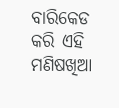ବାରିକେଡ କରି ଏହି ମଣିଷଖିଆ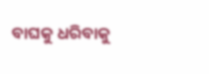ବାଘକୁ ଧରିବାକୁ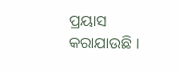ପ୍ରୟାସ କରାଯାଉଛି ।